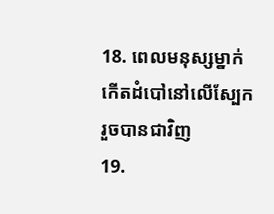18. ពេលមនុស្សម្នាក់កើតដំបៅនៅលើស្បែក រួចបានជាវិញ
19.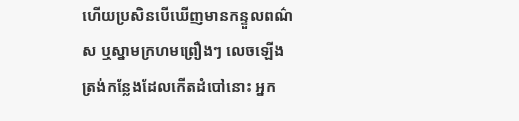ហើយប្រសិនបើឃើញមានកន្ទួលពណ៌ស ឬស្នាមក្រហមព្រឿងៗ លេចឡើងត្រង់កន្លែងដែលកើតដំបៅនោះ អ្នក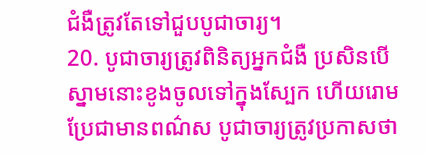ជំងឺត្រូវតែទៅជួបបូជាចារ្យ។
20. បូជាចារ្យត្រូវពិនិត្យអ្នកជំងឺ ប្រសិនបើស្នាមនោះខូងចូលទៅក្នុងស្បែក ហើយរោមប្រែជាមានពណ៌ស បូជាចារ្យត្រូវប្រកាសថា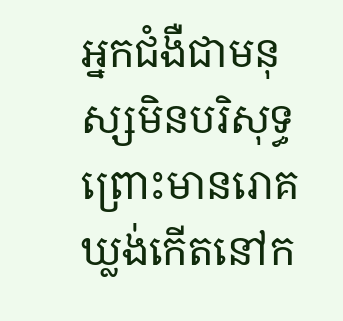អ្នកជំងឺជាមនុស្សមិនបរិសុទ្ធ ព្រោះមានរោគឃ្លង់កើតនៅក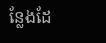ន្លែងដែ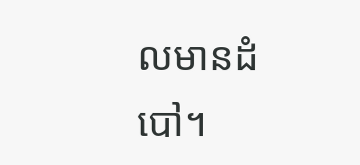លមានដំបៅ។